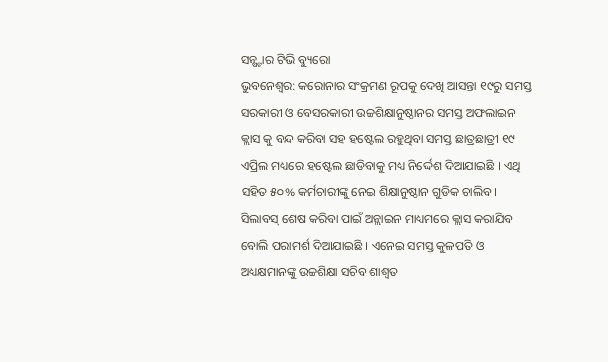ସନ୍ଷ୍ଟାର ଟିଭି ବ୍ୟୁରୋ
ଭୁବନେଶ୍ଵର: କରୋନାର ସଂକ୍ରମଣ ରୂପକୁ ଦେଖି ଆସନ୍ତା ୧୯ରୁ ସମସ୍ତ ସରକାରୀ ଓ ବେସରକାରୀ ଉଚ୍ଚଶିକ୍ଷାନୁଷ୍ଠାନର ସମସ୍ତ ଅଫଲାଇନ କ୍ଲାସ କୁ ବନ୍ଦ କରିବା ସହ ହଷ୍ଟେଲ ରହୁଥିବା ସମସ୍ତ ଛାତ୍ରଛାତ୍ରୀ ୧୯ ଏପ୍ରିଲ ମଧ୍ୟରେ ହଷ୍ଟେଲ ଛାଡିବାକୁ ମଧ୍ୟ ନିର୍ଦ୍ଦେଶ ଦିଆଯାଇଛି । ଏଥି ସହିତ ୫୦% କର୍ମଚାରୀଙ୍କୁ ନେଇ ଶିକ୍ଷାନୁଷ୍ଠାନ ଗୁଡିକ ଚାଲିବ । ସିଲାବସ୍ ଶେଷ କରିବା ପାଇଁ ଅନ୍ଲାଇନ ମାଧ୍ୟମରେ କ୍ଲାସ କରାଯିବ ବୋଲି ପରାମର୍ଶ ଦିଆଯାଇଛି । ଏନେଇ ସମସ୍ତ କୁଳପତି ଓ ଅଧ୍ୟକ୍ଷମାନଙ୍କୁ ଉଚ୍ଚଶିକ୍ଷା ସଚିବ ଶାଶ୍ଵତ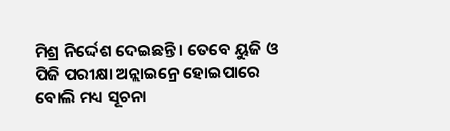ମିଶ୍ର ନିର୍ଦ୍ଦେଶ ଦେଇଛନ୍ତି । ତେବେ ୟୁଜି ଓ ପିଜି ପରୀକ୍ଷା ଅନ୍ଲାଇନ୍ରେ ହୋଇପାରେ ବୋଲି ମଧ୍ୟ ସୂଚନା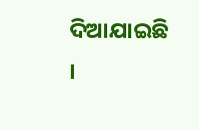ଦିଆଯାଇଛି ।